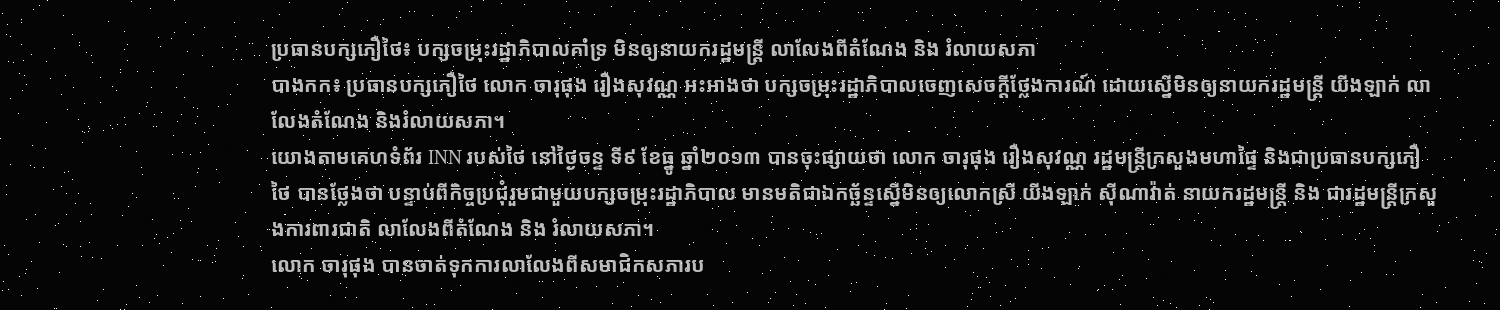ប្រធានបក្សភឿថៃ៖ បក្សចម្រុះរដ្ឋាភិបាលគាំទ្រ មិនឲ្យនាយករដ្ឋមន្រ្តី លាលែងពីតំណែង និង រំលាយសភា
បាងកក៖ ប្រធានបក្សភឿថៃ លោក ចារុផុង រឿងសុវណ្ណ អះអាងថា បក្សចម្រុះរដ្ឋាភិបាលចេញសេចក្តីថ្លែងការណ៍ ដោយស្នើមិនឲ្យនាយករដ្ឋមន្រ្តី យីងឡាក់ លាលែងតំណែង និងរំលាយសភា។
យោងតាមគេហទំព័រ INN របស់ថៃ នៅថ្ងៃចន្ទ ទី៩ ខែធ្នូ ឆ្នាំ២០១៣ បានចុះផ្សាយថា លោក ចារុផុង រឿងសុវណ្ណ រដ្ឋមន្រ្តីក្រសួងមហាផ្ទៃ និងជាប្រធានបក្សភឿថៃ បានថ្លែងថា បន្ទាប់ពីកិច្ចប្រជុំរួមជាមួយបក្សចម្រុះរដ្ឋាភិបាល មានមតិជាឯកច្ឆ័ន្ទស្នើមិនឲ្យលោកស្រី យីងឡាក់ ស៊ីណាវ៉ាត់ នាយករដ្ឋមន្រ្តី និង ជារដ្ឋមន្រ្តីក្រសួងការពារជាតិ លាលែងពីតំណែង និង រំលាយសភា។
លោក ចារុផុង បានចាត់ទុកការលាលែងពីសមាជិកសភារប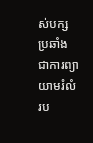ស់បក្សប្រឆាំង ជាការព្យាយាមរំលំរប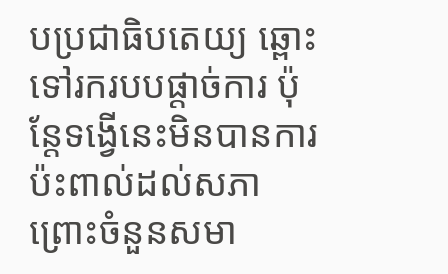បប្រជាធិបតេយ្យ ឆ្ពោះទៅរករបបផ្តាច់ការ ប៉ុន្តែទង្វើនេះមិនបានការប៉ះពាល់ដល់សភា ព្រោះចំនួនសមា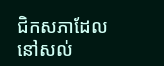ជិកសភាដែលនៅសល់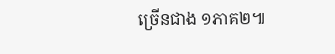ច្រើនជាង ១ភាគ២៕